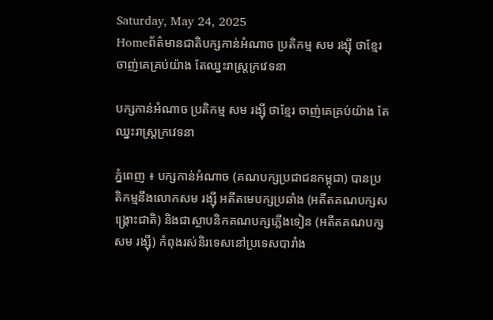Saturday, May 24, 2025
Homeព័ត៌មានជាតិបក្សកាន់អំណាច ប្រតិកម្ម សម រង្ស៊ី ថាខ្មែរ ចាញ់គេគ្រប់យ៉ាង តែឈ្នះរាស្រ្តក្រវេទនា

បក្សកាន់អំណាច ប្រតិកម្ម សម រង្ស៊ី ថាខ្មែរ ចាញ់គេគ្រប់យ៉ាង តែឈ្នះរាស្រ្តក្រវេទនា

ភ្នំពេញ ៖ បក្សកាន់អំណាច (គណបក្សប្រជាជនកម្ពុជា) បានប្រតិកម្មនឹងលោកសម រង្ស៊ី អតីតមេបក្សប្រឆាំង (អតីតគណបក្សសង្រ្គោះជាតិ) និងជាស្ថាបនិកគណបក្សភ្លើងទៀន (អតីតគណបក្សសម រង្ស៊ី) កំពុងរស់និរទេសនៅប្រទេសបារាំង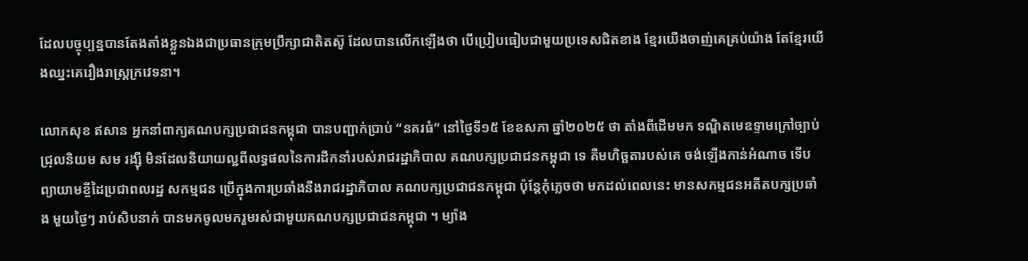ដែលបច្ចុប្បន្នបានតែងតាំងខ្លួនឯងជាប្រធានក្រុមប្រឹក្សាជាតិតស៊ូ ដែលបានលើកឡើងថា បើប្រៀបធៀបជាមួយប្រទេសជិតខាង ខ្មែរយើងចាញ់គេគ្រប់យ៉ាង តែខ្មែរយើងឈ្នះគេរឿងរាស្ត្រក្រវេទនា។

លោកសុខ ឥសាន អ្នកនាំពាក្យគណបក្សប្រជាជនកម្ពុជា បានបញ្ជាក់ប្រាប់ “នគរធំ” នៅថ្ងៃទី១៥ ខែឧសភា ឆ្នាំ២០២៥ ថា តាំងពីដើមមក ទណ្ឌិតមេឧទ្ទាមក្រៅច្បាប់ ជ្រុលនិយម សម រង្ស៊ី មិនដែលនិយាយល្អពីលទ្ធផលនៃការដឹកនាំរបស់រាជរដ្ឋាភិបាល គណបក្សប្រជាជនកម្ពុជា ទេ គឺមហិច្ឆតារបស់គេ ចង់ឡើងកាន់អំណាច ទើបព្យាយាមខ្ចីដៃប្រជាពលរដ្ឋ សកម្មជន ប្រើក្នុងការប្រឆាំងនឹងរាជរដ្ឋាភិបាល គណបក្សប្រជាជនកម្ពុជា ប៉ុន្តែកុំភ្លេចថា មកដល់ពេលនេះ មានសកម្មជនអតីតបក្សប្រឆាំង មួយថ្ងៃៗ រាប់សិបនាក់ បានមកចូលមករួមរស់ជាមួយគណបក្សប្រជាជនកម្ពុជា ។ ម្យ៉ាង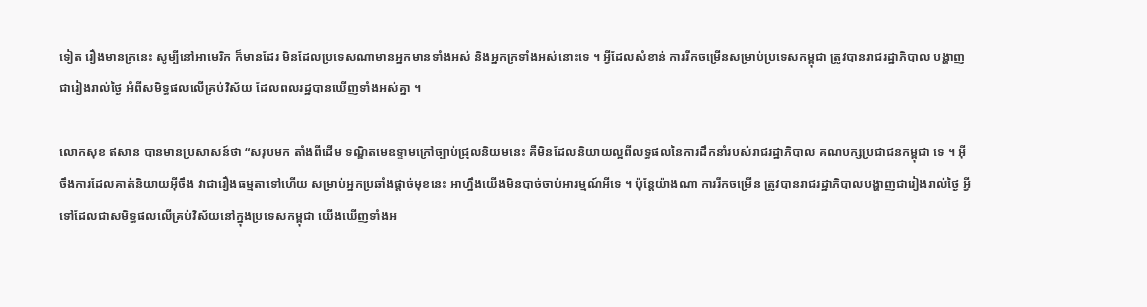ទៀត រឿងមានក្រនេះ សូម្បីនៅអាមេរិក ក៏មានដែរ មិនដែលប្រទេសណាមានអ្នកមានទាំងអស់ និងអ្នកក្រទាំងអស់នោះទេ ។ អ្វីដែលសំខាន់ ការរីកចម្រើនសម្រាប់ប្រទេសកម្ពុជា ត្រូវបានរាជរដ្ឋាភិបាល បង្ហាញជារៀងរាល់ថ្ងៃ អំពីសមិទ្ធផលលើគ្រប់វិស័យ ដែលពលរដ្ឋបានឃើញទាំងអស់គ្នា ។

លោកសុខ ឥសាន បានមានប្រសាសន៍ថា “សរុបមក តាំងពីដើម ទណ្ឌិតមេឧទ្ទាមក្រៅច្បាប់ជ្រុលនិយមនេះ គឺមិនដែលនិយាយល្អពីលទ្ធផលនៃការដឹកនាំរបស់រាជរដ្ឋាភិបាល គណបក្សប្រជាជនកម្ពុជា ទេ ។ អ៊ីចឹងការដែលគាត់និយាយអ៊ីចឹង វាជារឿងធម្មតាទៅហើយ សម្រាប់អ្នកប្រឆាំងផ្ដាច់មុខនេះ អាហ្នឹងយើងមិនបាច់ចាប់អារម្មណ៍អីទេ ។ ប៉ុន្តែយ៉ាងណា ការរីកចម្រើន ត្រូវបានរាជរដ្ឋាភិបាលបង្ហាញជារៀងរាល់ថ្ងៃ អ្វីទៅដែលជាសមិទ្ធផលលើគ្រប់វិស័យនៅក្នុងប្រទេសកម្ពុជា យើងឃើញទាំងអ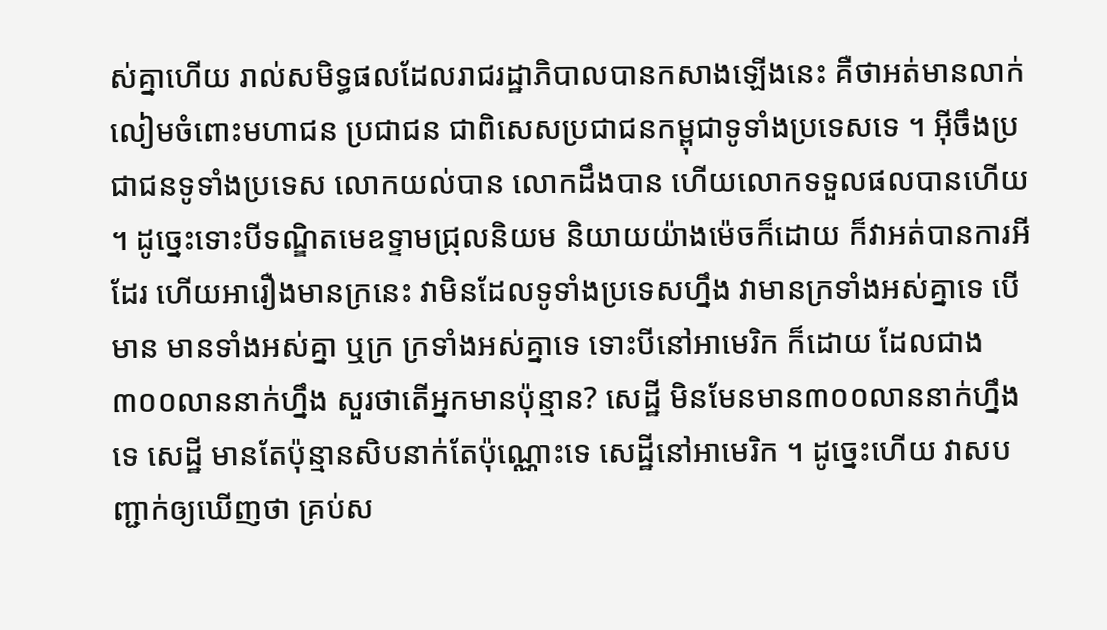ស់គ្នាហើយ រាល់សមិទ្ធផលដែលរាជរដ្ឋាភិបាលបានកសាងឡើងនេះ គឺថាអត់មានលាក់លៀមចំពោះមហាជន ប្រជាជន ជាពិសេសប្រជាជនកម្ពុជាទូទាំងប្រទេសទេ ។ អ៊ីចឹងប្រជាជនទូទាំងប្រទេស លោកយល់បាន លោកដឹងបាន ហើយលោកទទួលផលបានហើយ ។ ដូច្នេះទោះបីទណ្ឌិតមេឧទ្ទាមជ្រុលនិយម និយាយយ៉ាងម៉េចក៏ដោយ ក៏វាអត់បានការអីដែរ ហើយអារឿងមានក្រនេះ វាមិនដែលទូទាំងប្រទេសហ្នឹង វាមានក្រទាំងអស់គ្នាទេ បើមាន មានទាំងអស់គ្នា ឬក្រ ក្រទាំងអស់គ្នាទេ ទោះបីនៅអាមេរិក ក៏ដោយ ដែលជាង ៣០០លាននាក់ហ្នឹង សួរថាតើអ្នកមានប៉ុន្មាន? សេដ្ឋី មិនមែនមាន៣០០លាននាក់ហ្នឹងទេ សេដ្ឋី មានតែប៉ុន្មានសិបនាក់តែប៉ុណ្ណោះទេ សេដ្ឋីនៅអាមេរិក ។ ដូច្នេះហើយ វាសបញ្ជាក់ឲ្យឃើញថា គ្រប់ស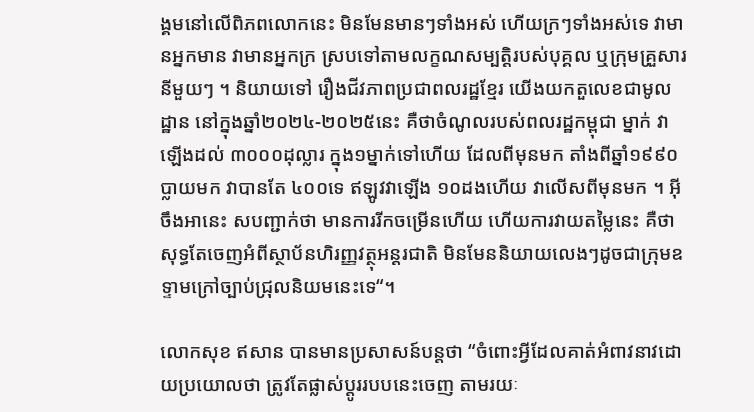ង្គមនៅលើពិភពលោកនេះ មិនមែនមានៗទាំងអស់ ហើយក្រៗទាំងអស់ទេ វាមានអ្នកមាន វាមានអ្នកក្រ ស្របទៅតាមលក្ខណសម្បត្តិរបស់បុគ្គល ឬក្រុមគ្រួសារនីមួយៗ ។ និយាយទៅ រឿងជីវភាពប្រជាពលរដ្ឋខ្មែរ យើងយកតួលេខជាមូលដ្ឋាន នៅក្នុងឆ្នាំ២០២៤-២០២៥នេះ គឺថាចំណូលរបស់ពលរដ្ឋកម្ពុជា ម្នាក់ វាឡើងដល់ ៣០០០ដុល្លារ ក្នុង១ម្នាក់ទៅហើយ ដែលពីមុនមក តាំងពីឆ្នាំ១៩៩០ ប្លាយមក វាបានតែ ៤០០ទេ ឥឡូវវាឡើង ១០ដងហើយ វាលើសពីមុនមក ។ អ៊ីចឹងអានេះ សបញ្ជាក់ថា មានការរីកចម្រើនហើយ ហើយការវាយតម្លៃនេះ គឺថាសុទ្ធតែចេញអំពីស្ថាប័នហិរញ្ញវត្ថុអន្តរជាតិ មិនមែននិយាយលេងៗដូចជាក្រុមឧទ្ទាមក្រៅច្បាប់ជ្រុលនិយមនេះទេ“។

លោកសុខ ឥសាន បានមានប្រសាសន៍បន្តថា “ចំពោះអ្វីដែលគាត់អំពាវនាវដោយប្រយោលថា ត្រូវតែផ្លាស់ប្តូររបបនេះចេញ តាមរយៈ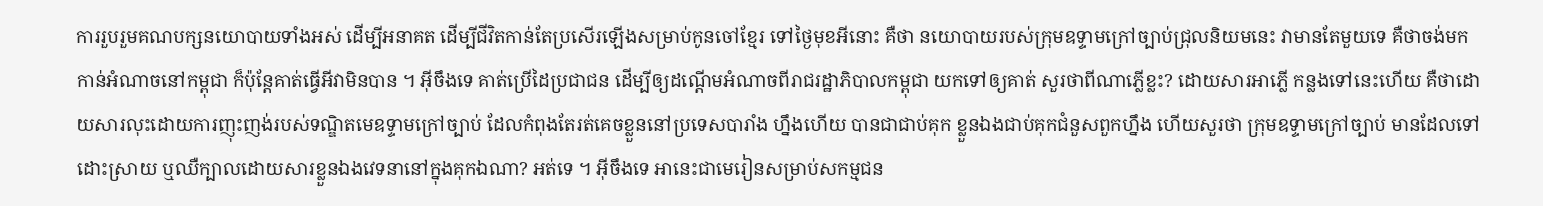ការរួបរួមគណបក្សនយោបាយទាំងអស់ ដើម្បីអនាគត ដើម្បីជីវិតកាន់តែប្រសើរឡើងសម្រាប់កូនចៅខ្មែរ ទៅថ្ងៃមុខអីនោះ គឺថា នយោបាយរបស់ក្រុមឧទ្ទាមក្រៅច្បាប់ជ្រុលនិយមនេះ វាមានតែមួយទេ គឺថាចង់មកកាន់អំណាចនៅកម្ពុជា ក៏ប៉ុន្តែគាត់ធ្វើអីវាមិនបាន ។ អ៊ីចឹងទេ គាត់ប្រើដៃប្រជាជន ដើម្បីឲ្យដណ្ដើមអំណាចពីរាជរដ្ឋាភិបាលកម្ពុជា យកទៅឲ្យគាត់ សួរថាពីណាភ្លើខ្លះ? ដោយសារអាភ្លើ កន្លងទៅនេះហើយ គឺថាដោយសារលុះដោយការញុះញង់របស់ទណ្ឌិតមេឧទ្ទាមក្រៅច្បាប់ ដែលកំពុងតែរត់គេចខ្លួននៅប្រទេសបារាំង ហ្នឹងហើយ បានជាជាប់គុក ខ្លួនឯងជាប់គុកជំនួសពួកហ្នឹង ហើយសួរថា ក្រុមឧទ្ទាមក្រៅច្បាប់ មានដែលទៅដោះស្រាយ ឬឈឺក្បាលដោយសារខ្លួនឯងវេទនានៅក្នុងគុកឯណា? អត់ទេ ។ អ៊ីចឹងទេ អានេះជាមេរៀនសម្រាប់សកម្មជន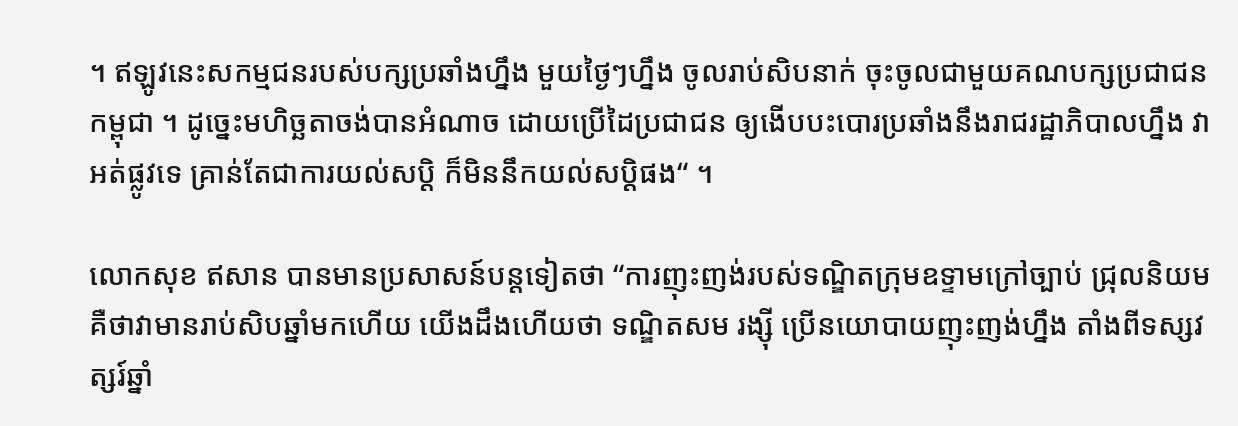។ ឥឡូវនេះសកម្មជនរបស់បក្សប្រឆាំងហ្នឹង មួយថ្ងៃៗហ្នឹង ចូលរាប់សិបនាក់ ចុះចូលជាមួយគណបក្សប្រជាជនកម្ពុជា ។ ដូច្នេះមហិច្ឆតាចង់បានអំណាច ដោយប្រើដៃប្រជាជន ឲ្យងើបបះបោរប្រឆាំងនឹងរាជរដ្ឋាភិបាលហ្នឹង វាអត់ផ្លូវទេ គ្រាន់តែជាការយល់សប្ដិ ក៏មិននឹកយល់សប្ដិផង“ ។

លោកសុខ ឥសាន បានមានប្រសាសន៍បន្តទៀតថា “ការញុះញង់របស់ទណ្ឌិតក្រុមឧទ្ទាមក្រៅច្បាប់ ជ្រុលនិយម គឺថាវាមានរាប់សិបឆ្នាំមកហើយ យើងដឹងហើយថា ទណ្ឌិតសម រង្ស៊ី ប្រើនយោបាយញុះញង់ហ្នឹង តាំងពីទស្សវត្សរ៍ឆ្នាំ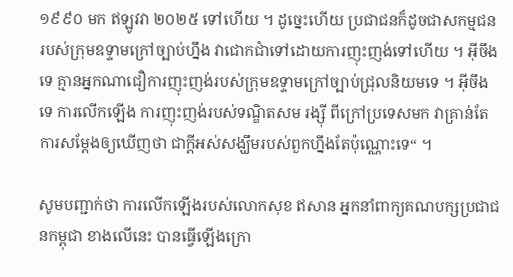១៩៩០ មក ឥឡូវវា ២០២៥ ទៅហើយ ។ ដូច្នេះហើយ ប្រជាជនក៏ដូចជាសកម្មជនរបស់ក្រុមឧទ្ទាមក្រៅច្បាប់ហ្នឹង វាជោកជាំទៅដោយការញុះញង់ទៅហើយ ។ អ៊ីចឹងទេ គ្មានអ្នកណាជឿការញុះញង់របស់ក្រុមឧទ្ទាមក្រៅច្បាប់ជ្រុលនិយមទេ ។ អ៊ីចឹងទេ ការលើកឡើង ការញុះញង់របស់ទណ្ឌិតសម រង្ស៊ី ពីក្រៅប្រទេសមក វាគ្រាន់តែការសម្ដែងឲ្យឃើញថា ជាក្ដីអស់សង្ឃឹមរបស់ពួកហ្នឹងតែប៉ុណ្ណោះទេ“ ។

សូមបញ្ជាក់ថា ការលើកឡើងរបស់លោកសុខ ឥសាន អ្នកនាំពាក្យគណបក្សប្រជាជនកម្ពុជា ខាងលើនេះ បានធ្វើឡើងក្រោ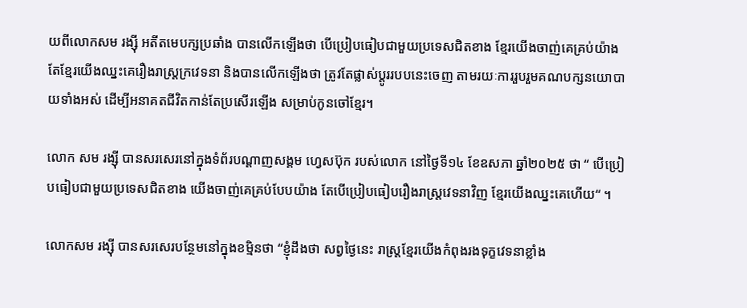យពីលោកសម រង្ស៊ី អតីតមេបក្សប្រឆាំង បានលើកឡើងថា បើប្រៀបធៀបជាមួយប្រទេសជិតខាង ខ្មែរយើងចាញ់គេគ្រប់យ៉ាង តែខ្មែរយើងឈ្នះគេរឿងរាស្ត្រក្រវេទនា និងបានលើកឡើងថា ត្រូវតែផ្លាស់ប្តូររបបនេះចេញ តាមរយៈការរួបរួមគណបក្សនយោបាយទាំងអស់ ដើម្បីអនាគតជីវិតកាន់តែប្រសើរឡើង សម្រាប់កូនចៅខ្មែរ។

លោក សម រង្ស៊ី បានសរសេរនៅក្នុងទំព័របណ្ដាញសង្គម ហ្វេសប៊ុក របស់លោក នៅថ្ងៃទី១៤ ខែឧសភា ឆ្នាំ២០២៥ ថា “ បើប្រៀបធៀបជាមួយប្រទេសជិតខាង យើងចាញ់គេគ្រប់បែបយ៉ាង តែបើប្រៀបធៀបរឿងរាស្ត្រវេទនាវិញ ខ្មែរយើងឈ្នះគេហើយ“ ។

លោកសម រង្ស៊ី បានសរសេរបន្ថែមនៅក្នុងខម្មិនថា “ខ្ញុំដឹងថា សព្វថ្ងៃនេះ រាស្រ្តខ្មែរយើងកំពុងរងទុក្ខវេទនាខ្លាំង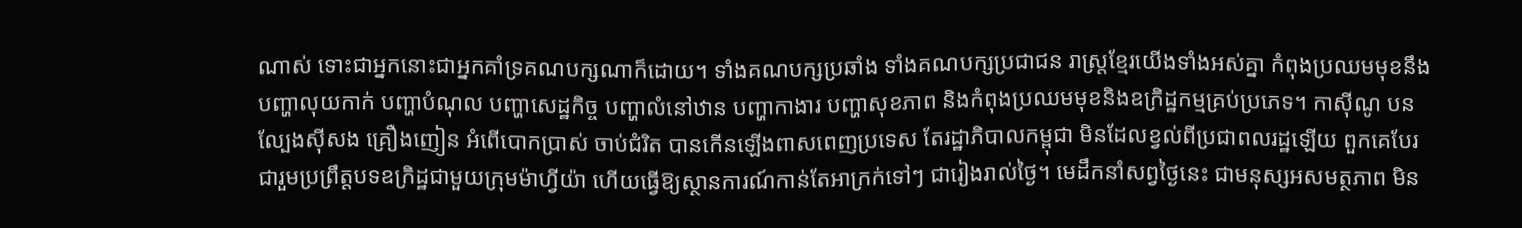ណាស់ ទោះជាអ្នកនោះជាអ្នកគាំទ្រគណបក្សណាក៏ដោយ។ ទាំងគណបក្សប្រឆាំង ទាំងគណបក្សប្រជាជន រាស្រ្តខ្មែរយើងទាំងអស់គ្នា កំពុងប្រឈមមុខនឹងបញ្ហាលុយកាក់ បញ្ហាបំណុល បញ្ហាសេដ្ឋកិច្ច បញ្ហាលំនៅឋាន បញ្ហាកាងារ បញ្ហាសុខភាព និងកំពុងប្រឈមមុខនិងឧក្រិដ្ឋកម្មគ្រប់ប្រភេទ។ កាស៊ីណូ បនល្បែងស៊ីសង គ្រឿងញៀន អំពើបោកប្រាស់ ចាប់ជំរិត បានកើនឡើងពាសពេញប្រទេស តែរដ្ឋាភិបាលកម្ពុជា មិនដែលខ្វល់ពីប្រជាពលរដ្ឋឡើយ ពួកគេបែរជារួមប្រព្រឹត្តបទឧក្រិដ្ឋជាមួយក្រុមម៉ាហ្វីយ៉ា ហើយធ្វើឱ្យស្ថានការណ៍កាន់តែអាក្រក់ទៅៗ ជារៀងរាល់ថ្ងៃ។ មេដឹកនាំសព្វថ្ងៃនេះ ជាមនុស្សអសមត្ថភាព មិន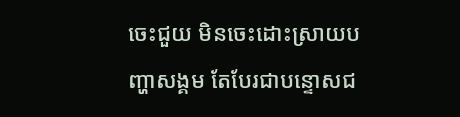ចេះជួយ មិនចេះដោះស្រាយបញ្ហាសង្គម តែបែរជាបន្ទោសជ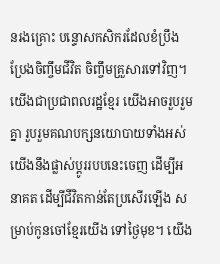នរងគ្រោះ បន្ទោសកសិករដែលខំប្រឹងប្រែងចិញ្ចឹមជីវិត ចិញ្ចឹមគ្រួសារទៅវិញ។ យើងជាប្រជាពលរដ្ឋខ្មែរ យើងអាចរួបរួមគ្នា រួបរួមគណបក្សនយោបាយទាំងអស់ យើងនឹងផ្លាស់ប្តូររបបនេះចេញ ដើម្បីអនាគត ដើម្បីជីវិតកាន់តែប្រសើរឡើង សម្រាប់កូនចៅខ្មែរយើង ទៅថ្ងៃមុខ។ យើង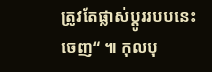ត្រូវតែផ្លាស់ប្តូររបបនេះចេញ“ ៕ កុលបុ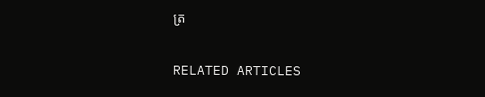ត្រ

RELATED ARTICLES